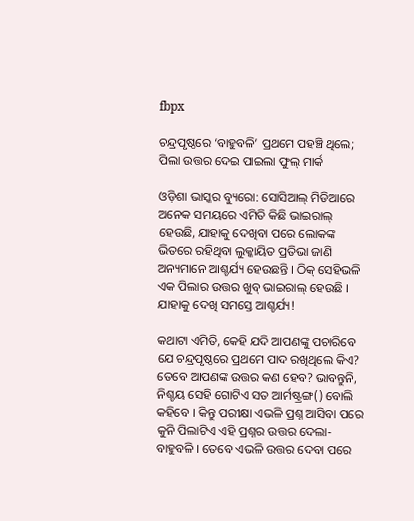fbpx

ଚନ୍ଦ୍ରପୃଷ୍ଠରେ ‘ବାହୁବଳି’ ପ୍ରଥମେ ପହଞ୍ଚି ଥିଲେ; ପିଲା ଉତ୍ତର ଦେଇ ପାଇଲା ଫୁଲ୍ ମାର୍କ

ଓଡ଼ିଶା ଭାସ୍କର ବ୍ୟୁରୋ: ସୋସିଆଲ୍ ମିଡିଆରେ ଅନେକ ସମୟରେ ଏମିତି କିଛି ଭାଇରାଲ୍ ହେଉଛି, ଯାହାକୁ ଦେଖିବା ପରେ ଲୋକଙ୍କ ଭିତରେ ରହିଥିବା ଲୁକ୍କାୟିତ ପ୍ରତିଭା ଜାଣି ଅନ୍ୟମାନେ ଆଶ୍ଚର୍ଯ୍ୟ ହେଉଛନ୍ତି । ଠିକ୍ ସେହିଭଳି ଏକ ପିଲାର ଉତ୍ତର ଖୁବ୍ ଭାଇରାଲ୍ ହେଉଛି । ଯାହାକୁ ଦେଖି ସମସ୍ତେ ଆଶ୍ଚର୍ଯ୍ୟ!

କଥାଟା ଏମିତି, କେହି ଯଦି ଆପଣଙ୍କୁ ପଚାରିବେ ଯେ ଚନ୍ଦ୍ରପୃଷ୍ଠରେ ପ୍ରଥମେ ପାଦ ରଖିଥିଲେ କିଏ? ତେବେ ଆପଣଙ୍କ ଉତ୍ତର କଣ ହେବ? ଭାବନ୍ତୁନି, ନିଶ୍ଚୟ ସେହି ଗୋଟିଏ ସତ ଆର୍ମଷ୍ଟ୍ରଙ୍ଗ() ବୋଲି କହିବେ । କିନ୍ତୁ ପରୀକ୍ଷା ଏଭଳି ପ୍ରଶ୍ନ ଆସିବା ପରେ କୁନି ପିଲାଟିଏ ଏହି ପ୍ରଶ୍ନର ଉତ୍ତର ଦେଲା- ବାହୁବଳି । ତେବେ ଏଭଳି ଉତ୍ତର ଦେବା ପରେ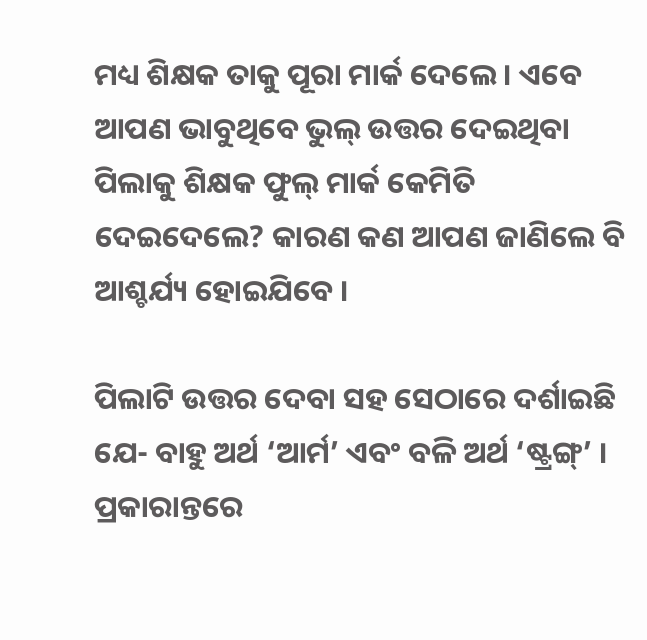ମଧ୍ୟ ଶିକ୍ଷକ ତାକୁ ପୂରା ମାର୍କ ଦେଲେ । ଏବେ ଆପଣ ଭାବୁଥିବେ ଭୁଲ୍ ଉତ୍ତର ଦେଇଥିବା ପିଲାକୁ ଶିକ୍ଷକ ଫୁଲ୍ ମାର୍କ କେମିତି ଦେଇଦେଲେ? କାରଣ କଣ ଆପଣ ଜାଣିଲେ ବି ଆଶ୍ଚର୍ଯ୍ୟ ହୋଇଯିବେ ।

ପିଲାଟି ଉତ୍ତର ଦେବା ସହ ସେଠାରେ ଦର୍ଶାଇଛି ଯେ- ବାହୁ ଅର୍ଥ ‘ଆର୍ମ’ ଏବଂ ବଳି ଅର୍ଥ ‘ଷ୍ଟ୍ରଙ୍ଗ୍’ । ପ୍ରକାରାନ୍ତରେ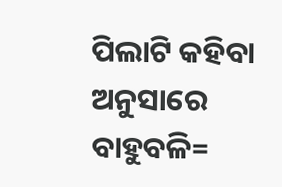ପିଲାଟି କହିବା ଅନୁସାରେ ବାହୁବଳି=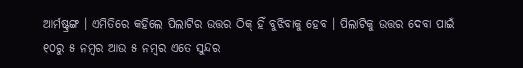ଆର୍ମଷ୍ଟ୍ରଙ୍ଗ । ଏମିତିରେ କହିଲେ ପିଲାଟିର ଉତ୍ତର ଠିକ୍ ହିଁ ବୁଝିବାକୁ ହେବ । ପିଲାଟିକୁ ଉତ୍ତର ଦେବା ପାଇଁ ୧୦ରୁ ୫ ନମ୍ବର ଆଉ ୫ ନମ୍ବର ଏତେ ସୁନ୍ଦର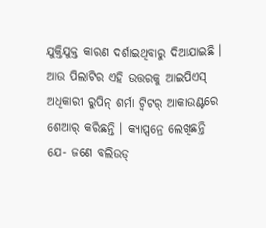ଯୁକ୍ତିଯୁକ୍ତ କାରଣ ଦର୍ଶାଇଥିବାରୁ ଦିଆଯାଇଛି । ଆଉ ପିଲାଟିର ଏହି ଉତ୍ତରକୁ ଆଇପିଏସ୍ ଅଧିକାରୀ ରୁପିନ୍ ଶର୍ମା ଟ୍ୱିଟର୍ ଆକାଉଣ୍ଟରେ ଶେଆର୍ କରିଛନ୍ତି । କ୍ୟାପ୍ସନ୍ରେ ଲେଖିଛନ୍ତି ଯେ- ଜଣେ ବଲିଉଡ୍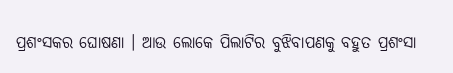ପ୍ରଶଂସକର ଘୋଷଣା । ଆଉ ଲୋକେ ପିଲାଟିର ବୁଝିବାପଣକୁ ବହୁତ ପ୍ରଶଂସା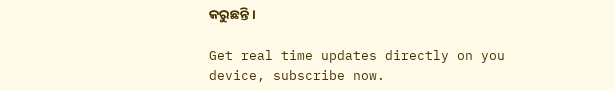କରୁଛନ୍ତି ।

Get real time updates directly on you device, subscribe now.